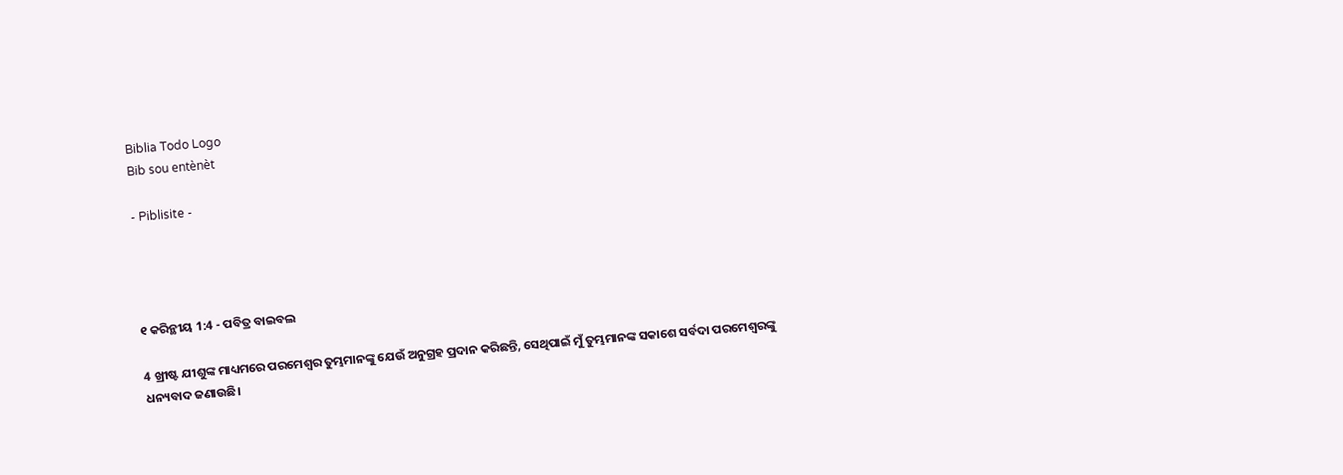Biblia Todo Logo
Bib sou entènèt

- Piblisite -




୧ କରିନ୍ଥୀୟ 1:4 - ପବିତ୍ର ବାଇବଲ

4 ଖ୍ରୀଷ୍ଟ ଯୀଶୁଙ୍କ ମାଧ୍ୟମରେ ପରମେଶ୍ୱର ତୁମ୍ଭମାନଙ୍କୁ ଯେଉଁ ଅନୁଗ୍ରହ ପ୍ରଦାନ କରିଛନ୍ତି, ସେଥିପାଇଁ ମୁଁ ତୁମ୍ଭମାନଙ୍କ ସକାଶେ ସର୍ବଦା ପରମେଶ୍ୱରଙ୍କୁ ଧନ୍ୟବାଦ ଜଣାଉଛି।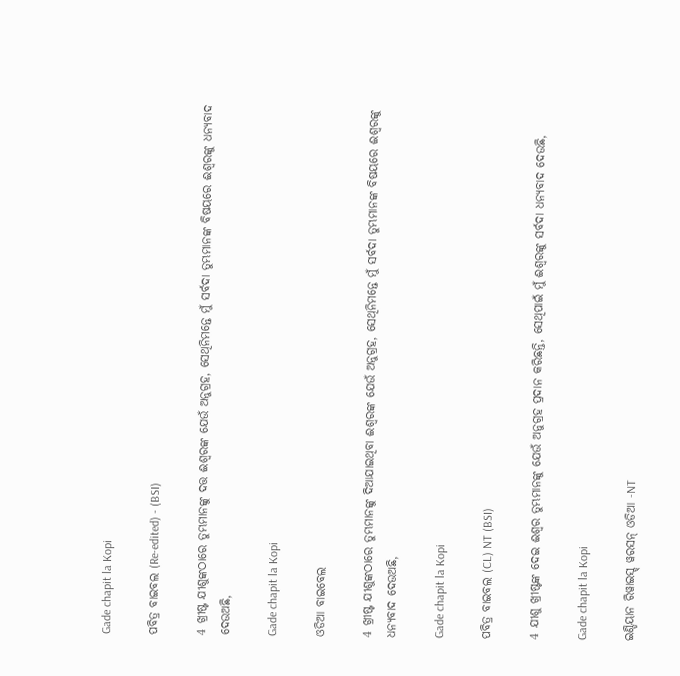Gade chapit la Kopi

ପବିତ୍ର ବାଇବଲ (Re-edited) - (BSI)

4 ଖ୍ରୀଷ୍ଟ ଯୀଶୁଙ୍କଠାରେ ତୁମ୍ଭମାନଙ୍କୁ ଦତ୍ତ ଈଶ୍ଵରଙ୍କ ଯେଉଁ ଅନୁଗ୍ରହ, ସେଥିନିମନ୍ତେ ମୁଁ ସର୍ବଦା ତୁମ୍ଭମାନଙ୍କ ବିଷୟରେ ଈଶ୍ଵରଙ୍କୁ ଧନ୍ୟବାଦ ଦେଉଅଛି,

Gade chapit la Kopi

ଓଡିଆ ବାଇବେଲ

4 ଖ୍ରୀଷ୍ଟ ଯୀଶୁଙ୍କଠାରେ ତୁମ୍ଭମାନଙ୍କୁ ଦିଆଯାଇଥିବା ଈଶ୍ୱରଙ୍କ ଯେଉଁ ଅନୁଗ୍ରହ, ସେଥିନିମନ୍ତେ ମୁଁ ସର୍ବଦା ତୁମ୍ଭମାନଙ୍କ ବିଷୟରେ ଈଶ୍ୱରଙ୍କୁ ଧନ୍ୟବାଦ ଦେଉଅଛି,

Gade chapit la Kopi

ପବିତ୍ର ବାଇବଲ (CL) NT (BSI)

4 ଯୀଶୁ ଖ୍ରୀଷ୍ଟଙ୍କ ଦେଇ ଈଶ୍ୱର ତୁମ୍ଭମାନଙ୍କୁ ଯେଉଁ ଅନୁଗ୍ରହ ପ୍ରଦାନ କରିଛନ୍ତି, ସେଥିପାଇଁ ମୁଁ ଈଶ୍ୱରଙ୍କୁ ସର୍ବଦା ଧନ୍ୟବାଦ ଦେଉଛି,

Gade chapit la Kopi

ଇଣ୍ଡିୟାନ ରିୱାଇସ୍ଡ୍ ୱରସନ୍ ଓଡିଆ -NT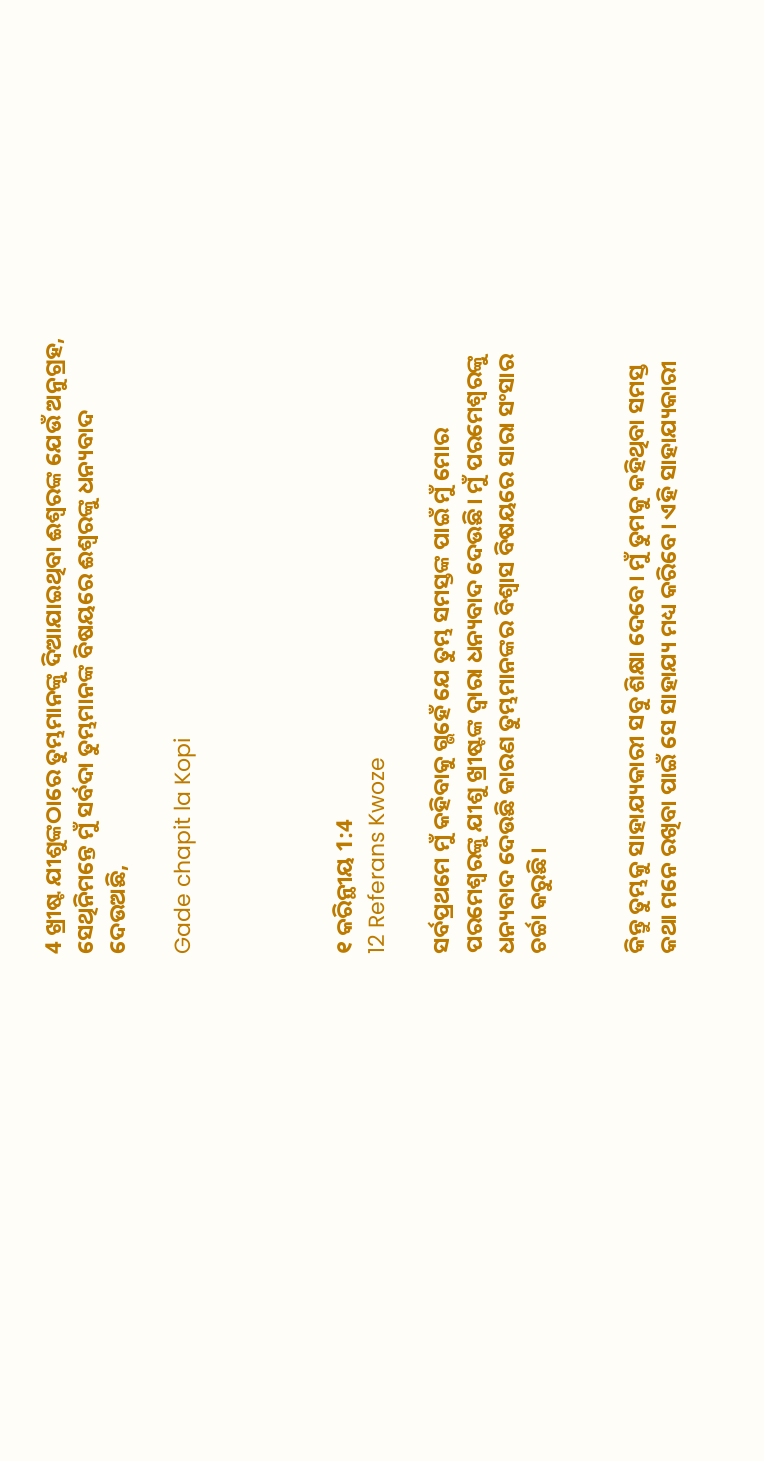4 ଖ୍ରୀଷ୍ଟ ଯୀଶୁଙ୍କଠାରେ ତୁମ୍ଭମାନଙ୍କୁ ଦିଆଯାଇଥିବା ଈଶ୍ବରଙ୍କ ଯେଉଁ ଅନୁଗ୍ରହ, ସେଥିନିମନ୍ତେ ମୁଁ ସର୍ବଦା ତୁମ୍ଭମାନଙ୍କ ବିଷୟରେ ଈଶ୍ବରଙ୍କୁ ଧନ୍ୟବାଦ ଦେଉଅଛି,

Gade chapit la Kopi




୧ କରିନ୍ଥୀୟ 1:4
12 Referans Kwoze

ସର୍ବପ୍ରଥମେ ମୁଁ କହିବାକୁ ଗ୍ଭହେଁ ଯେ ତୁମ୍ଭ ସମସ୍ତଙ୍କ ପାଇଁ ମୁଁ ମୋର ପରମେଶ୍ୱରଙ୍କୁ ଯୀଶୁ ଖ୍ରୀଷ୍ଟଙ୍କ ଦ୍ୱାରା ଧନ୍ୟବାଦ ଦେଉଛି। ମୁଁ ପରମେଶ୍ୱରଙ୍କୁ ଧନ୍ୟବାଦ ଦେଉଛି କାରଣ ତୁମ୍ଭମାନଙ୍କର ବିଶ୍ୱାସ ବିଷୟରେ ସାରା ସଂସାର ଚର୍ଚ୍ଚା କରୁଛି।


କିନ୍ତୁ ତୁମ୍ଭକୁ ସାହାଯ୍ୟକାରୀ ସବୁ ଶିକ୍ଷା ଦେବେ। ମୁଁ ତୁମକୁ କହିଥିବା ସମସ୍ତ କଥା ମନେ ରଖିବା ପାଇଁ ସେ ସାହାଯ୍ୟ ମଧ୍ୟ କରିବେ। ଏହି ସାହାଯ୍ୟକାରୀ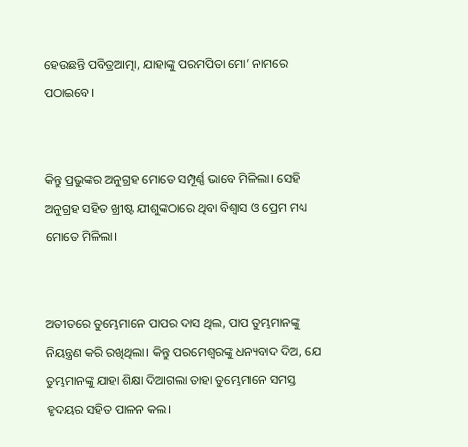ହେଉଛନ୍ତି ପବିତ୍ରଆତ୍ମା, ଯାହାଙ୍କୁ ପରମପିତା ମୋ’ ନାମରେ ପଠାଇବେ।


କିନ୍ତୁ ପ୍ରଭୁଙ୍କର ଅନୁଗ୍ରହ ମୋତେ ସମ୍ପୂର୍ଣ୍ଣ ଭାବେ ମିଳିଲା। ସେହି ଅନୁଗ୍ରହ ସହିତ ଖ୍ରୀଷ୍ଟ ଯୀଶୁଙ୍କଠାରେ ଥିବା ବିଶ୍ୱାସ ଓ ପ୍ରେମ ମଧ୍ୟ ମୋତେ ମିଳିଲା।


ଅତୀତରେ ତୁମ୍ଭେମାନେ ପାପର ଦାସ ଥିଲ, ପାପ ତୁମ୍ଭମାନଙ୍କୁ ନିୟନ୍ତ୍ରଣ କରି ରଖିଥିଲା। କିନ୍ତୁ ପରମେଶ୍ୱରଙ୍କୁ ଧନ୍ୟବାଦ ଦିଅ, ଯେ ତୁମ୍ଭମାନଙ୍କୁ ଯାହା ଶିକ୍ଷା ଦିଆଗଲା ତାହା ତୁମ୍ଭେମାନେ ସମସ୍ତ ହୃଦୟର ସହିତ ପାଳନ କଲ।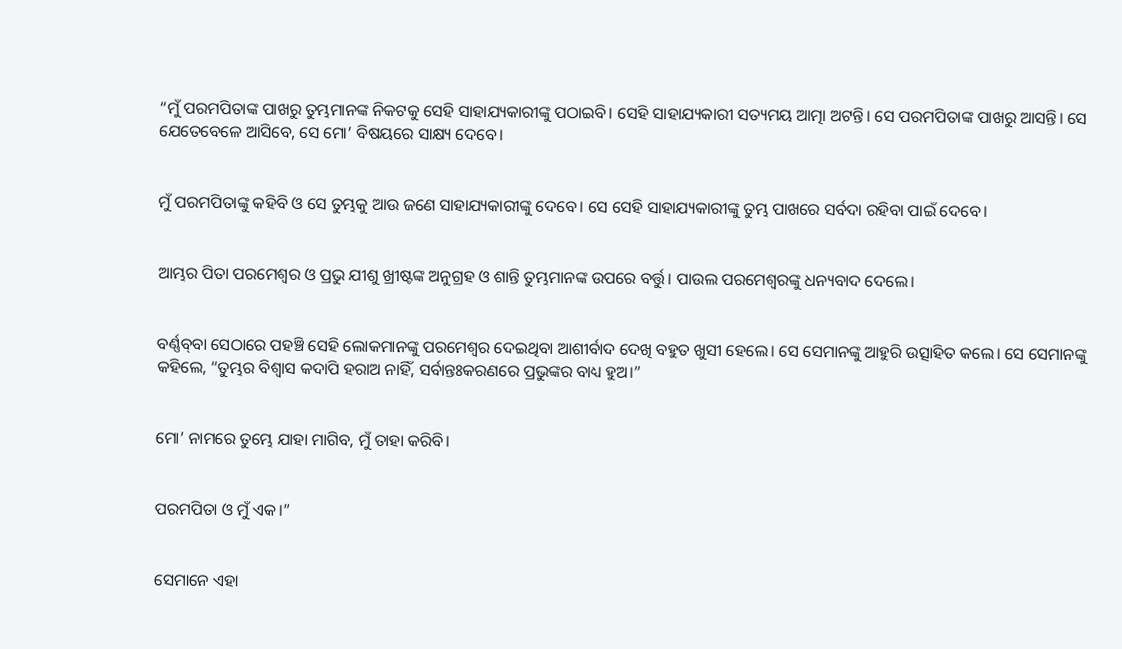“ମୁଁ ପରମପିତାଙ୍କ ପାଖରୁ ତୁମ୍ଭମାନଙ୍କ ନିକଟକୁ ସେହି ସାହାଯ୍ୟକାରୀଙ୍କୁ ପଠାଇବି। ସେହି ସାହାଯ୍ୟକାରୀ ସତ୍ୟମୟ ଆତ୍ମା ଅଟନ୍ତି। ସେ ପରମପିତାଙ୍କ ପାଖରୁ ଆସନ୍ତି। ସେ ଯେତେବେଳେ ଆସିବେ, ସେ ମୋ’ ବିଷୟରେ ସାକ୍ଷ୍ୟ ଦେବେ।


ମୁଁ ପରମପିତାଙ୍କୁ କହିବି ଓ ସେ ତୁମ୍ଭକୁ ଆଉ ଜଣେ ସାହାଯ୍ୟକାରୀଙ୍କୁ ଦେବେ। ସେ ସେହି ସାହାଯ୍ୟକାରୀଙ୍କୁ ତୁମ୍ଭ ପାଖରେ ସର୍ବଦା ରହିବା ପାଇଁ ଦେବେ।


ଆମ୍ଭର ପିତା ପରମେଶ୍ୱର ଓ ପ୍ରଭୁ ଯୀଶୁ ଖ୍ରୀଷ୍ଟଙ୍କ ଅନୁଗ୍ରହ ଓ ଶାନ୍ତି ତୁମ୍ଭମାନଙ୍କ ଉପରେ ବର୍ତ୍ତୁ। ପାଉଲ ପରମେଶ୍ୱରଙ୍କୁ ଧନ୍ୟବାଦ ଦେଲେ।


ବର୍ଣ୍ଣ‌ବ୍‌‌ବା ସେଠାରେ ପହଞ୍ଚି ସେହି ଲୋକମାନଙ୍କୁ ପରମେଶ୍ୱର ଦେଇଥିବା ଆଶୀର୍ବାଦ ଦେଖି ବହୁତ ଖୁସୀ ହେଲେ। ସେ ସେମାନଙ୍କୁ ଆହୁରି ଉତ୍ସାହିତ କଲେ। ସେ ସେମାନଙ୍କୁ କହିଲେ, “ତୁମ୍ଭର ବିଶ୍ୱାସ କଦାପି ହରାଅ ନାହିଁ, ସର୍ବାନ୍ତଃକରଣରେ ପ୍ରଭୁଙ୍କର ବାଧ୍ୟ ହୁଅ।”


ମୋ’ ନାମରେ ତୁମ୍ଭେ ଯାହା ମାଗିବ, ମୁଁ ତାହା କରିବି।


ପରମପିତା ଓ ମୁଁ ଏକ।”


ସେମାନେ ଏହା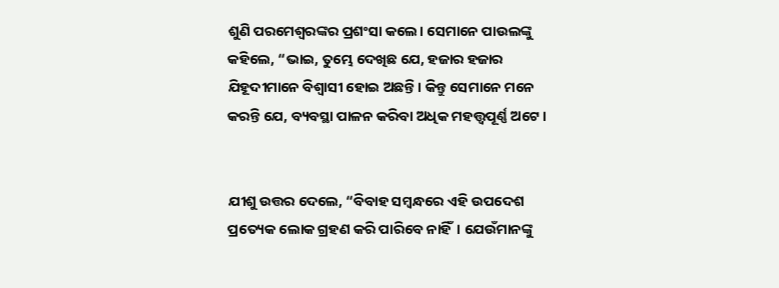ଶୁଣି ପରମେଶ୍ୱରଙ୍କର ପ୍ରଶଂସା କଲେ। ସେମାନେ ପାଉଲଙ୍କୁ କହିଲେ, “ଭାଇ, ତୁମ୍ଭେ ଦେଖିଛ ଯେ, ହଜାର ହଜାର ଯିହୂଦୀମାନେ ବିଶ୍ୱାସୀ ହୋଇ ଅଛନ୍ତି। କିନ୍ତୁ ସେମାନେ ମନେ କରନ୍ତି ଯେ, ବ୍ୟବସ୍ଥା ପାଳନ କରିବା ଅଧିକ ମହତ୍ତ୍ୱପୂର୍ଣ୍ଣ ଅଟେ।


ଯୀଶୁ ଉତ୍ତର ଦେଲେ, “ବିବାହ ସମ୍ବନ୍ଧରେ ଏହି ଉପଦେଶ ପ୍ରତ୍ୟେକ ଲୋକ ଗ୍ରହଣ କରି ପାରିବେ ନାହିଁ। ଯେଉଁମାନଙ୍କୁ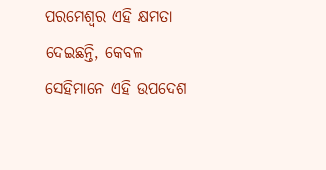ପରମେଶ୍ୱର ଏହି କ୍ଷମତା ଦେଇଛନ୍ତି, କେବଳ ସେହିମାନେ ଏହି ଉପଦେଶ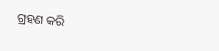ଗ୍ରହଣ କରି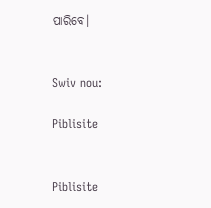ପାରିବେ।


Swiv nou:

Piblisite


Piblisite